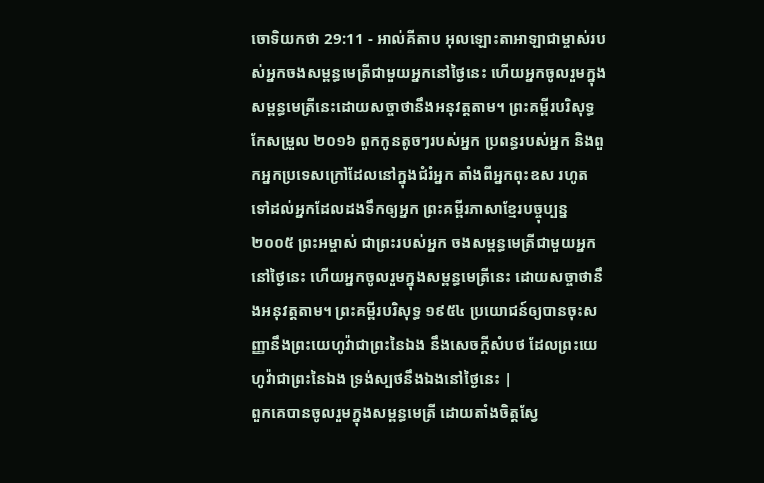ចោទិយកថា 29:11 - អាល់គីតាប អុលឡោះតាអាឡាជាម្ចាស់របស់អ្នកចងសម្ពន្ធមេត្រីជាមួយអ្នកនៅថ្ងៃនេះ ហើយអ្នកចូលរួមក្នុងសម្ពន្ធមេត្រីនេះដោយសច្ចាថានឹងអនុវត្តតាម។ ព្រះគម្ពីរបរិសុទ្ធកែសម្រួល ២០១៦ ពួកកូនតូចៗរបស់អ្នក ប្រពន្ធរបស់អ្នក និងពួកអ្នកប្រទេសក្រៅដែលនៅក្នុងជំរំអ្នក តាំងពីអ្នកពុះឧស រហូតទៅដល់អ្នកដែលដងទឹកឲ្យអ្នក ព្រះគម្ពីរភាសាខ្មែរបច្ចុប្បន្ន ២០០៥ ព្រះអម្ចាស់ ជាព្រះរបស់អ្នក ចងសម្ពន្ធមេត្រីជាមួយអ្នកនៅថ្ងៃនេះ ហើយអ្នកចូលរួមក្នុងសម្ពន្ធមេត្រីនេះ ដោយសច្ចាថានឹងអនុវត្តតាម។ ព្រះគម្ពីរបរិសុទ្ធ ១៩៥៤ ប្រយោជន៍ឲ្យបានចុះសញ្ញានឹងព្រះយេហូវ៉ាជាព្រះនៃឯង នឹងសេចក្ដីសំបថ ដែលព្រះយេហូវ៉ាជាព្រះនៃឯង ទ្រង់ស្បថនឹងឯងនៅថ្ងៃនេះ |
ពួកគេបានចូលរួមក្នុងសម្ពន្ធមេត្រី ដោយតាំងចិត្តស្វែ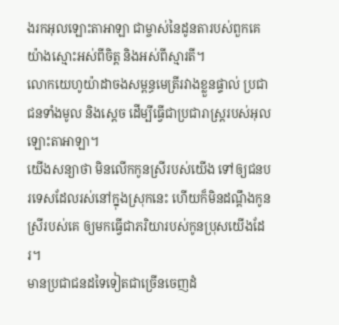ងរកអុលឡោះតាអាឡា ជាម្ចាស់នៃដូនតារបស់ពួកគេ យ៉ាងស្មោះអស់ពីចិត្ត និងអស់ពីស្មារតី។
លោកយេហូយ៉ាដាចងសម្ពន្ធមេត្រីរវាងខ្លួនផ្ទាល់ ប្រជាជនទាំងមូល និងស្តេច ដើម្បីធ្វើជាប្រជារាស្ត្ររបស់អុលឡោះតាអាឡា។
យើងសន្យាថា មិនលើកកូនស្រីរបស់យើង ទៅឲ្យជនបរទេសដែលរស់នៅក្នុងស្រុកនេះ ហើយក៏មិនដណ្ដឹងកូនស្រីរបស់គេ ឲ្យមកធ្វើជាភរិយារបស់កូនប្រុសយើងដែរ។
មានប្រជាជនដទៃទៀតជាច្រើនចេញដំ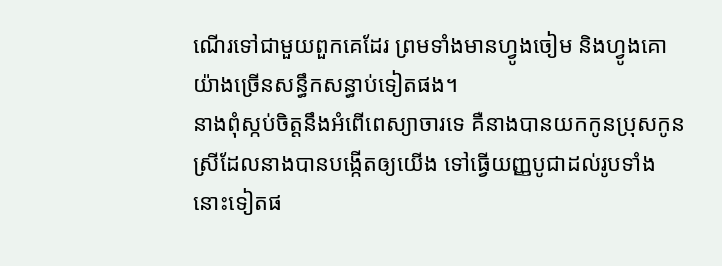ណើរទៅជាមួយពួកគេដែរ ព្រមទាំងមានហ្វូងចៀម និងហ្វូងគោយ៉ាងច្រើនសន្ធឹកសន្ធាប់ទៀតផង។
នាងពុំស្កប់ចិត្តនឹងអំពើពេស្យាចារទេ គឺនាងបានយកកូនប្រុសកូនស្រីដែលនាងបានបង្កើតឲ្យយើង ទៅធ្វើយញ្ញបូជាដល់រូបទាំងនោះទៀតផ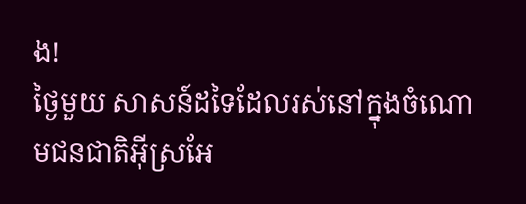ង!
ថ្ងៃមួយ សាសន៍ដទៃដែលរស់នៅក្នុងចំណោមជនជាតិអ៊ីស្រអែ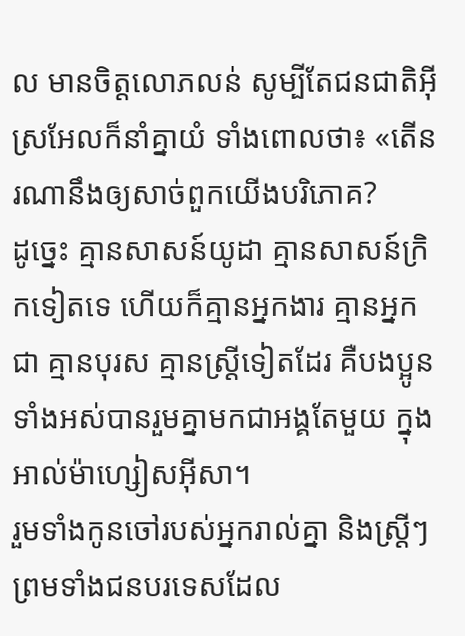ល មានចិត្តលោភលន់ សូម្បីតែជនជាតិអ៊ីស្រអែលក៏នាំគ្នាយំ ទាំងពោលថា៖ «តើនរណានឹងឲ្យសាច់ពួកយើងបរិភោគ?
ដូច្នេះ គ្មានសាសន៍យូដា គ្មានសាសន៍ក្រិកទៀតទេ ហើយក៏គ្មានអ្នកងារ គ្មានអ្នកជា គ្មានបុរស គ្មានស្ដ្រីទៀតដែរ គឺបងប្អូនទាំងអស់បានរួមគ្នាមកជាអង្គតែមួយ ក្នុងអាល់ម៉ាហ្សៀសអ៊ីសា។
រួមទាំងកូនចៅរបស់អ្នករាល់គ្នា និងស្ត្រីៗ ព្រមទាំងជនបរទេសដែល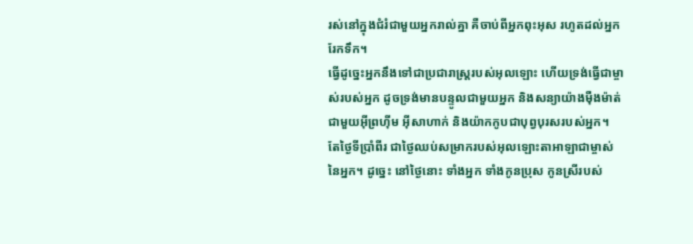រស់នៅក្នុងជំរំជាមួយអ្នករាល់គ្នា គឺចាប់ពីអ្នកពុះអុស រហូតដល់អ្នករែកទឹក។
ធ្វើដូច្នេះអ្នកនឹងទៅជាប្រជារាស្ត្ររបស់អុលឡោះ ហើយទ្រង់ធ្វើជាម្ចាស់របស់អ្នក ដូចទ្រង់មានបន្ទូលជាមួយអ្នក និងសន្យាយ៉ាងម៉ឺងម៉ាត់ជាមួយអ៊ីព្រហ៊ីម អ៊ីសាហាក់ និងយ៉ាកកូបជាបុព្វបុរសរបស់អ្នក។
តែថ្ងៃទីប្រាំពីរ ជាថ្ងៃឈប់សម្រាករបស់អុលឡោះតាអាឡាជាម្ចាស់នៃអ្នក។ ដូច្នេះ នៅថ្ងៃនោះ ទាំងអ្នក ទាំងកូនប្រុស កូនស្រីរបស់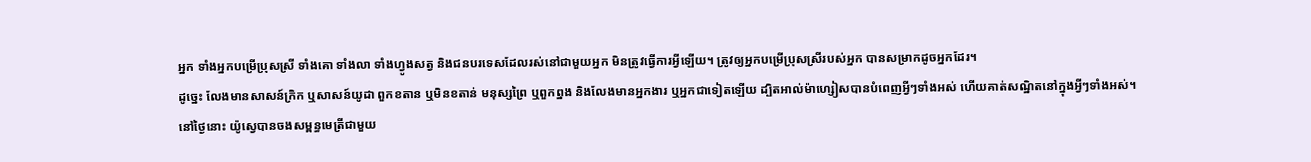អ្នក ទាំងអ្នកបម្រើប្រុសស្រី ទាំងគោ ទាំងលា ទាំងហ្វូងសត្វ និងជនបរទេសដែលរស់នៅជាមួយអ្នក មិនត្រូវធ្វើការអ្វីឡើយ។ ត្រូវឲ្យអ្នកបម្រើប្រុសស្រីរបស់អ្នក បានសម្រាកដូចអ្នកដែរ។
ដូច្នេះ លែងមានសាសន៍ក្រិក ឬសាសន៍យូដា ពួកខតាន ឬមិនខតាន់ មនុស្សព្រៃ ឬពួកព្នង និងលែងមានអ្នកងារ ឬអ្នកជាទៀតឡើយ ដ្បិតអាល់ម៉ាហ្សៀសបានបំពេញអ្វីៗទាំងអស់ ហើយគាត់សណ្ឋិតនៅក្នុងអ្វីៗទាំងអស់។
នៅថ្ងៃនោះ យ៉ូស្វេបានចងសម្ពន្ធមេត្រីជាមួយ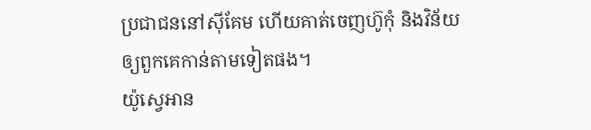ប្រជាជននៅស៊ីគែម ហើយគាត់ចេញហ៊ូកុំ និងវិន័យឲ្យពួកគេកាន់តាមទៀតផង។
យ៉ូស្វេអាន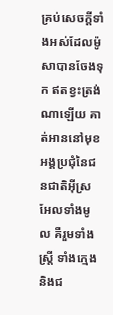គ្រប់សេចក្តីទាំងអស់ដែលម៉ូសាបានចែងទុក ឥតខ្វះត្រង់ណាឡើយ គាត់អាននៅមុខអង្គប្រជុំនៃជនជាតិអ៊ីស្រអែលទាំងមូល គឺរួមទាំងស្ត្រី ទាំងក្មេង និងជ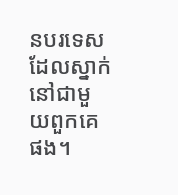នបរទេសដែលស្នាក់នៅជាមួយពួកគេផង។